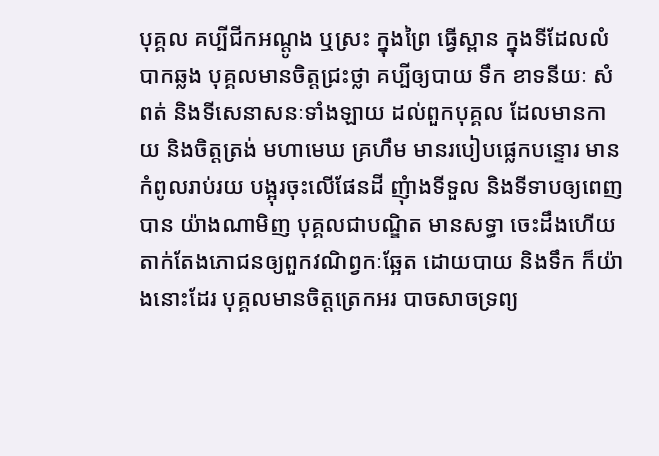បុគ្គល គប្បីជីកអណ្តូង ឬស្រះ ក្នុងព្រៃ ធ្វើស្ពាន ក្នុងទីដែលលំបាកឆ្លង បុគ្គលមានចិត្តជ្រះថ្លា គប្បីឲ្យបាយ ទឹក ខាទនីយៈ សំពត់ និងទីសេនាសនៈទាំងឡាយ ដល់ពួកបុគ្គល ដែលមានកាយ និងចិត្តត្រង់ មហាមេឃ គ្រហឹម មានរបៀបផ្លេកបន្ទោរ មានកំពូលរាប់រយ បង្អុរចុះលើផែនដី ញុំាងទីទួល និងទីទាបឲ្យពេញបាន យ៉ាងណាមិញ បុគ្គលជាបណ្ឌិត មានសទ្ធា ចេះដឹងហើយ តាក់តែងភោជនឲ្យពួកវណិព្វកៈឆ្អែត ដោយបាយ និងទឹក ក៏យ៉ាងនោះដែរ បុគ្គលមានចិត្តត្រេកអរ បាចសាចទ្រព្យ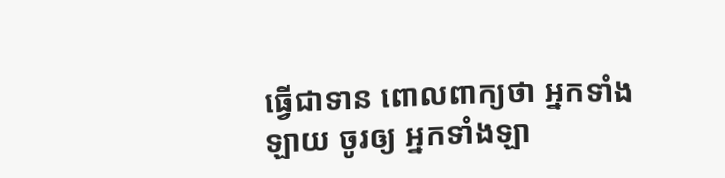ធ្វើជាទាន ពោលពាក្យថា អ្នកទាំងឡាយ ចូរឲ្យ អ្នកទាំងឡា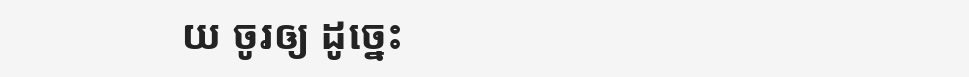យ ចូរឲ្យ ដូច្នេះ